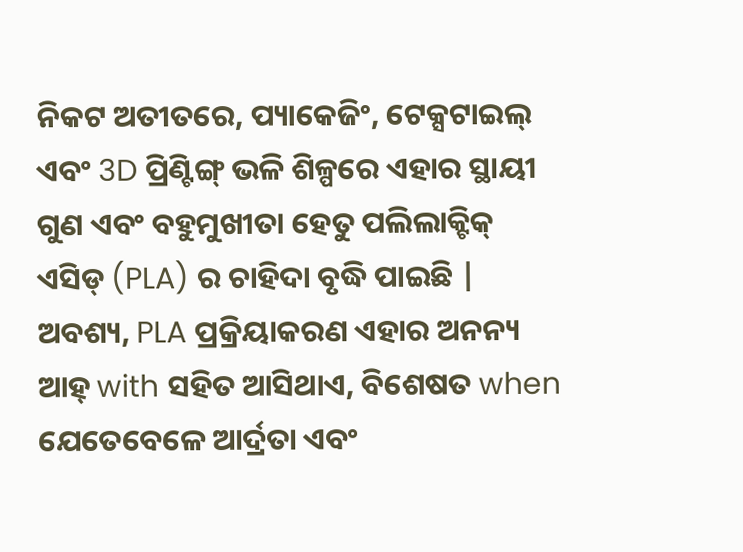ନିକଟ ଅତୀତରେ, ପ୍ୟାକେଜିଂ, ଟେକ୍ସଟାଇଲ୍ ଏବଂ 3D ପ୍ରିଣ୍ଟିଙ୍ଗ୍ ଭଳି ଶିଳ୍ପରେ ଏହାର ସ୍ଥାୟୀ ଗୁଣ ଏବଂ ବହୁମୁଖୀତା ହେତୁ ପଲିଲାକ୍ଟିକ୍ ଏସିଡ୍ (PLA) ର ଚାହିଦା ବୃଦ୍ଧି ପାଇଛି | ଅବଶ୍ୟ, PLA ପ୍ରକ୍ରିୟାକରଣ ଏହାର ଅନନ୍ୟ ଆହ୍ with ସହିତ ଆସିଥାଏ, ବିଶେଷତ when ଯେତେବେଳେ ଆର୍ଦ୍ରତା ଏବଂ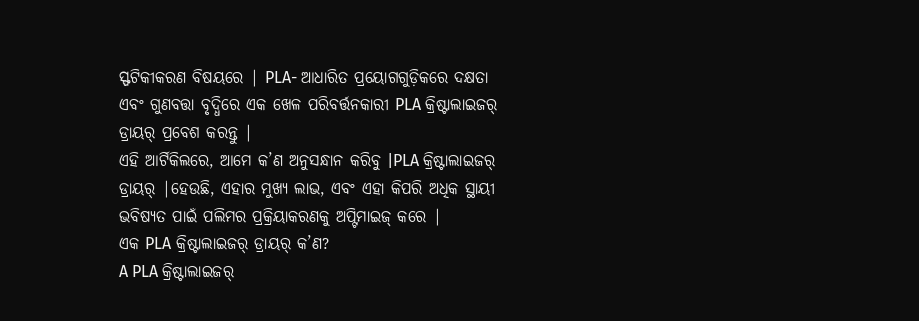ସ୍ଫଟିକୀକରଣ ବିଷୟରେ | PLA- ଆଧାରିତ ପ୍ରୟୋଗଗୁଡ଼ିକରେ ଦକ୍ଷତା ଏବଂ ଗୁଣବତ୍ତା ବୃଦ୍ଧିରେ ଏକ ଖେଳ ପରିବର୍ତ୍ତନକାରୀ PLA କ୍ରିଷ୍ଟାଲାଇଜର୍ ଡ୍ରାୟର୍ ପ୍ରବେଶ କରନ୍ତୁ |
ଏହି ଆର୍ଟିକିଲରେ, ଆମେ କ’ଣ ଅନୁସନ୍ଧାନ କରିବୁ |PLA କ୍ରିଷ୍ଟାଲାଇଜର୍ ଡ୍ରାୟର୍ |ହେଉଛି, ଏହାର ମୁଖ୍ୟ ଲାଭ, ଏବଂ ଏହା କିପରି ଅଧିକ ସ୍ଥାୟୀ ଭବିଷ୍ୟତ ପାଇଁ ପଲିମର ପ୍ରକ୍ରିୟାକରଣକୁ ଅପ୍ଟିମାଇଜ୍ କରେ |
ଏକ PLA କ୍ରିଷ୍ଟାଲାଇଜର୍ ଡ୍ରାୟର୍ କ’ଣ?
A PLA କ୍ରିଷ୍ଟାଲାଇଜର୍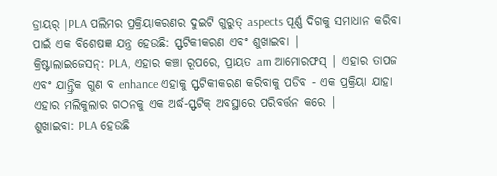ଡ୍ରାୟର୍ |PLA ପଲିମର ପ୍ରକ୍ରିୟାକରଣର ଦୁଇଟି ଗୁରୁତ୍ aspects ପୂର୍ଣ୍ଣ ଦିଗକୁ ସମାଧାନ କରିବା ପାଇଁ ଏକ ବିଶେଷଜ୍ଞ ଯନ୍ତ୍ର ହେଉଛି: ସ୍ଫଟିକୀକରଣ ଏବଂ ଶୁଖାଇବା |
କ୍ରିଷ୍ଟାଲାଇଜେସନ୍: PLA, ଏହାର କଞ୍ଚା ରୂପରେ, ପ୍ରାୟତ am ଆମୋରଫସ୍ | ଏହାର ତାପଜ ଏବଂ ଯାନ୍ତ୍ରିକ ଗୁଣ ବ enhance ଏହାକୁ ସ୍ଫଟିକୀକରଣ କରିବାକୁ ପଡିବ - ଏକ ପ୍ରକ୍ରିୟା ଯାହା ଏହାର ମଲିକୁଲାର ଗଠନକୁ ଏକ ଅର୍ଦ୍ଧ-ସ୍ଫଟିକ୍ ଅବସ୍ଥାରେ ପରିବର୍ତ୍ତନ କରେ |
ଶୁଖାଇବା: PLA ହେଉଛି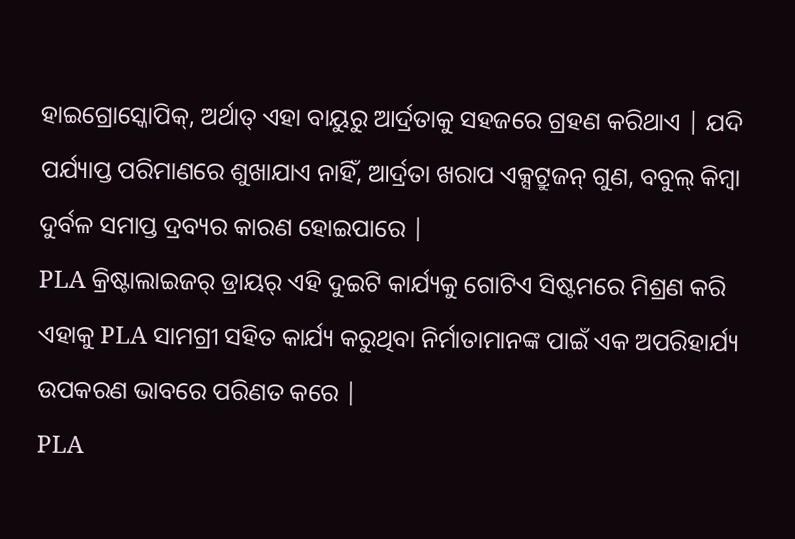ହାଇଗ୍ରୋସ୍କୋପିକ୍, ଅର୍ଥାତ୍ ଏହା ବାୟୁରୁ ଆର୍ଦ୍ରତାକୁ ସହଜରେ ଗ୍ରହଣ କରିଥାଏ | ଯଦି ପର୍ଯ୍ୟାପ୍ତ ପରିମାଣରେ ଶୁଖାଯାଏ ନାହିଁ, ଆର୍ଦ୍ରତା ଖରାପ ଏକ୍ସଟ୍ରୁଜନ୍ ଗୁଣ, ବବୁଲ୍ କିମ୍ବା ଦୁର୍ବଳ ସମାପ୍ତ ଦ୍ରବ୍ୟର କାରଣ ହୋଇପାରେ |
PLA କ୍ରିଷ୍ଟାଲାଇଜର୍ ଡ୍ରାୟର୍ ଏହି ଦୁଇଟି କାର୍ଯ୍ୟକୁ ଗୋଟିଏ ସିଷ୍ଟମରେ ମିଶ୍ରଣ କରି ଏହାକୁ PLA ସାମଗ୍ରୀ ସହିତ କାର୍ଯ୍ୟ କରୁଥିବା ନିର୍ମାତାମାନଙ୍କ ପାଇଁ ଏକ ଅପରିହାର୍ଯ୍ୟ ଉପକରଣ ଭାବରେ ପରିଣତ କରେ |
PLA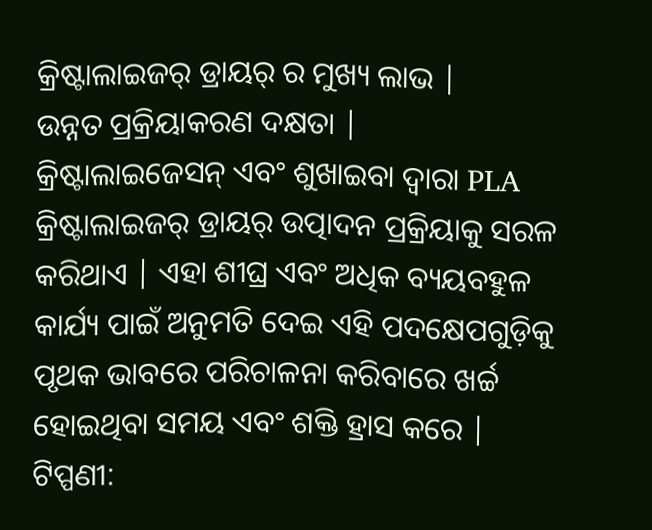କ୍ରିଷ୍ଟାଲାଇଜର୍ ଡ୍ରାୟର୍ ର ମୁଖ୍ୟ ଲାଭ |
ଉନ୍ନତ ପ୍ରକ୍ରିୟାକରଣ ଦକ୍ଷତା |
କ୍ରିଷ୍ଟାଲାଇଜେସନ୍ ଏବଂ ଶୁଖାଇବା ଦ୍ୱାରା PLA କ୍ରିଷ୍ଟାଲାଇଜର୍ ଡ୍ରାୟର୍ ଉତ୍ପାଦନ ପ୍ରକ୍ରିୟାକୁ ସରଳ କରିଥାଏ | ଏହା ଶୀଘ୍ର ଏବଂ ଅଧିକ ବ୍ୟୟବହୁଳ କାର୍ଯ୍ୟ ପାଇଁ ଅନୁମତି ଦେଇ ଏହି ପଦକ୍ଷେପଗୁଡ଼ିକୁ ପୃଥକ ଭାବରେ ପରିଚାଳନା କରିବାରେ ଖର୍ଚ୍ଚ ହୋଇଥିବା ସମୟ ଏବଂ ଶକ୍ତି ହ୍ରାସ କରେ |
ଟିପ୍ପଣୀ: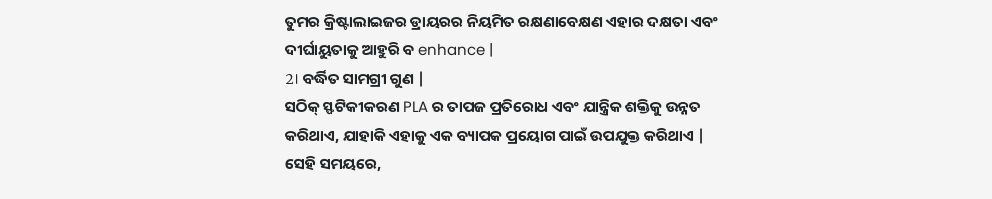ତୁମର କ୍ରିଷ୍ଟାଲାଇଜର ଡ୍ରାୟରର ନିୟମିତ ରକ୍ଷଣାବେକ୍ଷଣ ଏହାର ଦକ୍ଷତା ଏବଂ ଦୀର୍ଘାୟୁତାକୁ ଆହୁରି ବ enhance |
2। ବର୍ଦ୍ଧିତ ସାମଗ୍ରୀ ଗୁଣ |
ସଠିକ୍ ସ୍ଫଟିକୀକରଣ PLA ର ତାପଜ ପ୍ରତିରୋଧ ଏବଂ ଯାନ୍ତ୍ରିକ ଶକ୍ତିକୁ ଉନ୍ନତ କରିଥାଏ, ଯାହାକି ଏହାକୁ ଏକ ବ୍ୟାପକ ପ୍ରୟୋଗ ପାଇଁ ଉପଯୁକ୍ତ କରିଥାଏ | ସେହି ସମୟରେ,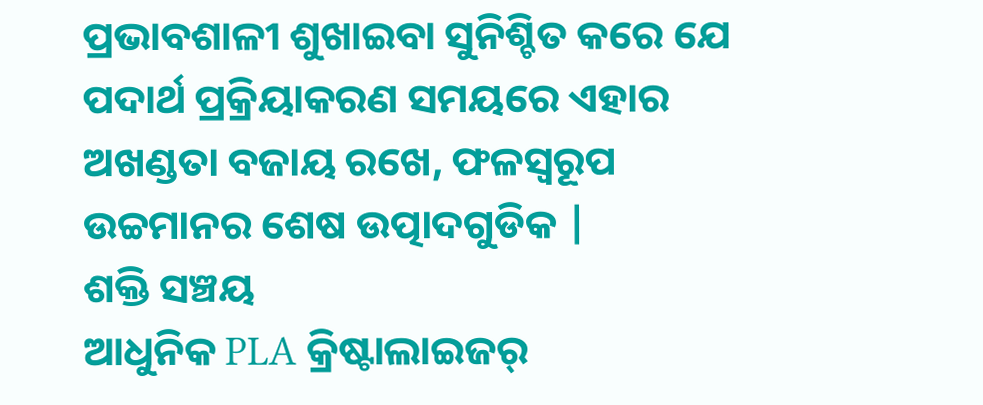ପ୍ରଭାବଶାଳୀ ଶୁଖାଇବା ସୁନିଶ୍ଚିତ କରେ ଯେ ପଦାର୍ଥ ପ୍ରକ୍ରିୟାକରଣ ସମୟରେ ଏହାର ଅଖଣ୍ଡତା ବଜାୟ ରଖେ, ଫଳସ୍ୱରୂପ ଉଚ୍ଚମାନର ଶେଷ ଉତ୍ପାଦଗୁଡିକ |
ଶକ୍ତି ସଞ୍ଚୟ
ଆଧୁନିକ PLA କ୍ରିଷ୍ଟାଲାଇଜର୍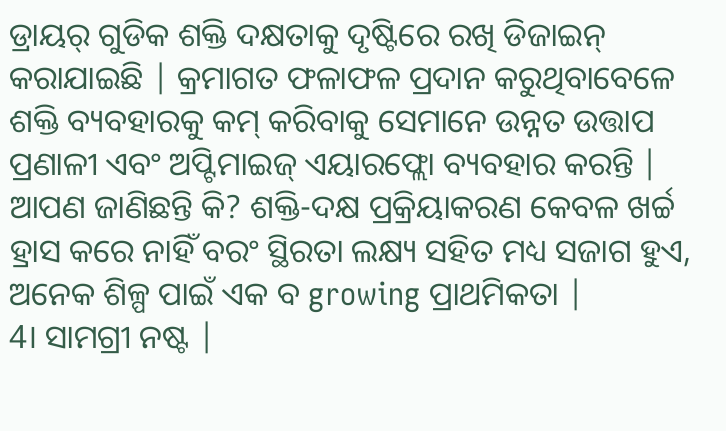ଡ୍ରାୟର୍ ଗୁଡିକ ଶକ୍ତି ଦକ୍ଷତାକୁ ଦୃଷ୍ଟିରେ ରଖି ଡିଜାଇନ୍ କରାଯାଇଛି | କ୍ରମାଗତ ଫଳାଫଳ ପ୍ରଦାନ କରୁଥିବାବେଳେ ଶକ୍ତି ବ୍ୟବହାରକୁ କମ୍ କରିବାକୁ ସେମାନେ ଉନ୍ନତ ଉତ୍ତାପ ପ୍ରଣାଳୀ ଏବଂ ଅପ୍ଟିମାଇଜ୍ ଏୟାରଫ୍ଲୋ ବ୍ୟବହାର କରନ୍ତି |
ଆପଣ ଜାଣିଛନ୍ତି କି? ଶକ୍ତି-ଦକ୍ଷ ପ୍ରକ୍ରିୟାକରଣ କେବଳ ଖର୍ଚ୍ଚ ହ୍ରାସ କରେ ନାହିଁ ବରଂ ସ୍ଥିରତା ଲକ୍ଷ୍ୟ ସହିତ ମଧ୍ୟ ସଜାଗ ହୁଏ, ଅନେକ ଶିଳ୍ପ ପାଇଁ ଏକ ବ growing ପ୍ରାଥମିକତା |
4। ସାମଗ୍ରୀ ନଷ୍ଟ |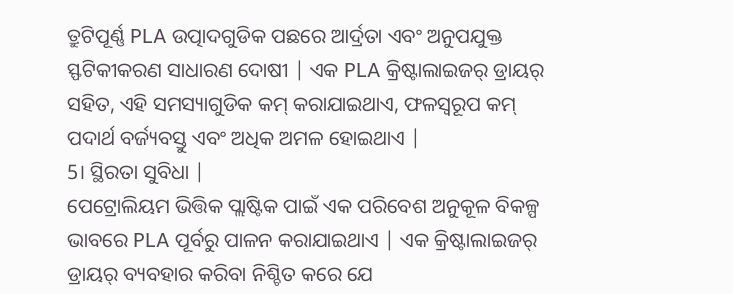ତ୍ରୁଟିପୂର୍ଣ୍ଣ PLA ଉତ୍ପାଦଗୁଡିକ ପଛରେ ଆର୍ଦ୍ରତା ଏବଂ ଅନୁପଯୁକ୍ତ ସ୍ଫଟିକୀକରଣ ସାଧାରଣ ଦୋଷୀ | ଏକ PLA କ୍ରିଷ୍ଟାଲାଇଜର୍ ଡ୍ରାୟର୍ ସହିତ, ଏହି ସମସ୍ୟାଗୁଡିକ କମ୍ କରାଯାଇଥାଏ, ଫଳସ୍ୱରୂପ କମ୍ ପଦାର୍ଥ ବର୍ଜ୍ୟବସ୍ତୁ ଏବଂ ଅଧିକ ଅମଳ ହୋଇଥାଏ |
5। ସ୍ଥିରତା ସୁବିଧା |
ପେଟ୍ରୋଲିୟମ ଭିତ୍ତିକ ପ୍ଲାଷ୍ଟିକ ପାଇଁ ଏକ ପରିବେଶ ଅନୁକୂଳ ବିକଳ୍ପ ଭାବରେ PLA ପୂର୍ବରୁ ପାଳନ କରାଯାଇଥାଏ | ଏକ କ୍ରିଷ୍ଟାଲାଇଜର୍ ଡ୍ରାୟର୍ ବ୍ୟବହାର କରିବା ନିଶ୍ଚିତ କରେ ଯେ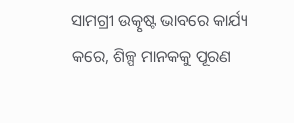ସାମଗ୍ରୀ ଉତ୍କୃଷ୍ଟ ଭାବରେ କାର୍ଯ୍ୟ କରେ, ଶିଳ୍ପ ମାନକକୁ ପୂରଣ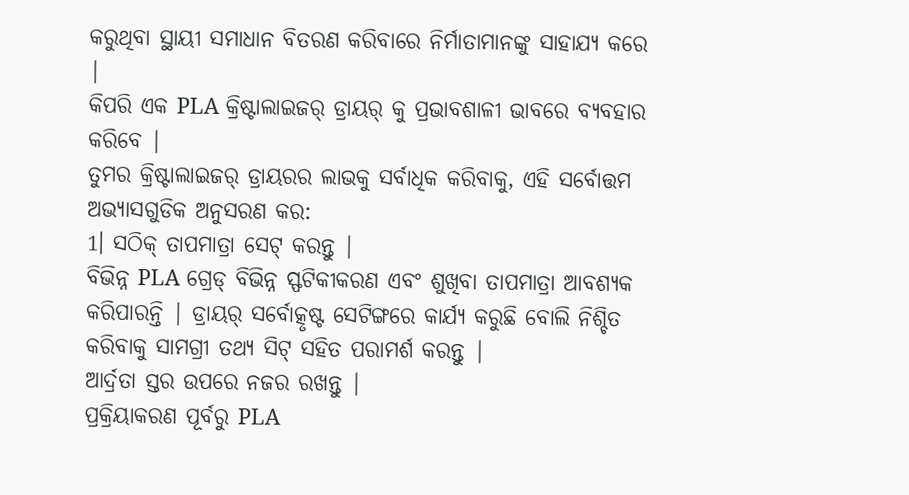କରୁଥିବା ସ୍ଥାୟୀ ସମାଧାନ ବିତରଣ କରିବାରେ ନିର୍ମାତାମାନଙ୍କୁ ସାହାଯ୍ୟ କରେ |
କିପରି ଏକ PLA କ୍ରିଷ୍ଟାଲାଇଜର୍ ଡ୍ରାୟର୍ କୁ ପ୍ରଭାବଶାଳୀ ଭାବରେ ବ୍ୟବହାର କରିବେ |
ତୁମର କ୍ରିଷ୍ଟାଲାଇଜର୍ ଡ୍ରାୟରର ଲାଭକୁ ସର୍ବାଧିକ କରିବାକୁ, ଏହି ସର୍ବୋତ୍ତମ ଅଭ୍ୟାସଗୁଡିକ ଅନୁସରଣ କର:
1। ସଠିକ୍ ତାପମାତ୍ରା ସେଟ୍ କରନ୍ତୁ |
ବିଭିନ୍ନ PLA ଗ୍ରେଡ୍ ବିଭିନ୍ନ ସ୍ଫଟିକୀକରଣ ଏବଂ ଶୁଖିବା ତାପମାତ୍ରା ଆବଶ୍ୟକ କରିପାରନ୍ତି | ଡ୍ରାୟର୍ ସର୍ବୋତ୍କୃଷ୍ଟ ସେଟିଙ୍ଗରେ କାର୍ଯ୍ୟ କରୁଛି ବୋଲି ନିଶ୍ଚିତ କରିବାକୁ ସାମଗ୍ରୀ ତଥ୍ୟ ସିଟ୍ ସହିତ ପରାମର୍ଶ କରନ୍ତୁ |
ଆର୍ଦ୍ରତା ସ୍ତର ଉପରେ ନଜର ରଖନ୍ତୁ |
ପ୍ରକ୍ରିୟାକରଣ ପୂର୍ବରୁ PLA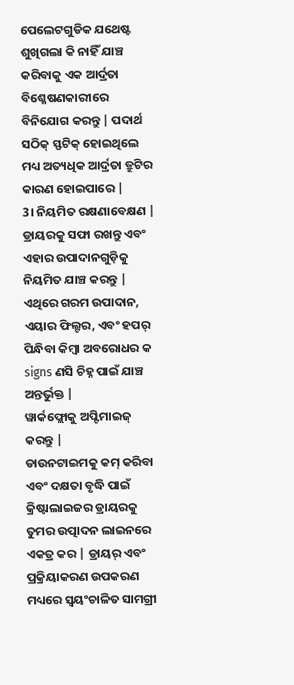ପେଲେଟଗୁଡିକ ଯଥେଷ୍ଟ ଶୁଖିଗଲା କି ନାହିଁ ଯାଞ୍ଚ କରିବାକୁ ଏକ ଆର୍ଦ୍ରତା ବିଶ୍ଳେଷଣକାରୀରେ ବିନିଯୋଗ କରନ୍ତୁ | ପଦାର୍ଥ ସଠିକ୍ ସ୍ଫଟିକ୍ ହୋଇଥିଲେ ମଧ୍ୟ ଅତ୍ୟଧିକ ଆର୍ଦ୍ରତା ତ୍ରୁଟିର କାରଣ ହୋଇପାରେ |
3। ନିୟମିତ ରକ୍ଷଣାବେକ୍ଷଣ |
ଡ୍ରାୟରକୁ ସଫା ରଖନ୍ତୁ ଏବଂ ଏହାର ଉପାଦାନଗୁଡ଼ିକୁ ନିୟମିତ ଯାଞ୍ଚ କରନ୍ତୁ | ଏଥିରେ ଗରମ ଉପାଦାନ, ଏୟାର ଫିଲ୍ଟର, ଏବଂ ହପର୍ ପିନ୍ଧିବା କିମ୍ବା ଅବରୋଧର କ signs ଣସି ଚିହ୍ନ ପାଇଁ ଯାଞ୍ଚ ଅନ୍ତର୍ଭୁକ୍ତ |
ୱାର୍କଫ୍ଲୋକୁ ଅପ୍ଟିମାଇଜ୍ କରନ୍ତୁ |
ଡାଉନଟାଇମକୁ କମ୍ କରିବା ଏବଂ ଦକ୍ଷତା ବୃଦ୍ଧି ପାଇଁ କ୍ରିଷ୍ଟାଲାଇଜର ଡ୍ରାୟରକୁ ତୁମର ଉତ୍ପାଦନ ଲାଇନରେ ଏକତ୍ର କର | ଡ୍ରାୟର୍ ଏବଂ ପ୍ରକ୍ରିୟାକରଣ ଉପକରଣ ମଧ୍ୟରେ ସ୍ୱୟଂଚାଳିତ ସାମଗ୍ରୀ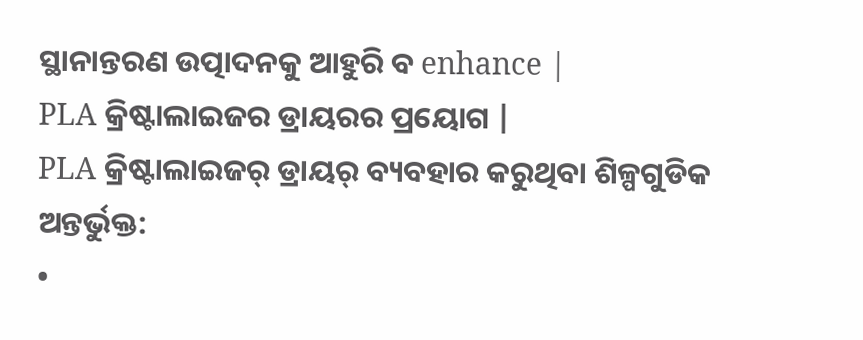ସ୍ଥାନାନ୍ତରଣ ଉତ୍ପାଦନକୁ ଆହୁରି ବ enhance |
PLA କ୍ରିଷ୍ଟାଲାଇଜର ଡ୍ରାୟରର ପ୍ରୟୋଗ |
PLA କ୍ରିଷ୍ଟାଲାଇଜର୍ ଡ୍ରାୟର୍ ବ୍ୟବହାର କରୁଥିବା ଶିଳ୍ପଗୁଡିକ ଅନ୍ତର୍ଭୁକ୍ତ:
•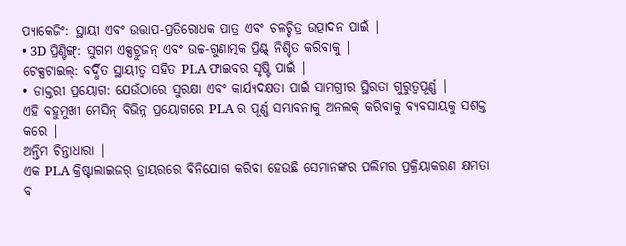ପ୍ୟାକେଜିଂ: ସ୍ଥାୟୀ ଏବଂ ଉତ୍ତାପ-ପ୍ରତିରୋଧକ ପାତ୍ର ଏବଂ ଚଳଚ୍ଚିତ୍ର ଉତ୍ପାଦନ ପାଇଁ |
• 3D ପ୍ରିଣ୍ଟିଙ୍ଗ୍: ସୁଗମ ଏକ୍ସଟ୍ରୁଜନ୍ ଏବଂ ଉଚ୍ଚ-ଗୁଣାତ୍ମକ ପ୍ରିଣ୍ଟ୍ ନିଶ୍ଚିତ କରିବାକୁ |
ଟେକ୍ସଟାଇଲ୍: ବର୍ଦ୍ଧିତ ସ୍ଥାୟୀତ୍ୱ ସହିତ PLA ଫାଇବର ସୃଷ୍ଟି ପାଇଁ |
• ଡାକ୍ତରୀ ପ୍ରୟୋଗ: ଯେଉଁଠାରେ ସୁରକ୍ଷା ଏବଂ କାର୍ଯ୍ୟଦକ୍ଷତା ପାଇଁ ସାମଗ୍ରୀର ସ୍ଥିରତା ଗୁରୁତ୍ୱପୂର୍ଣ୍ଣ |
ଏହି ବହୁମୁଖୀ ମେସିନ୍ ବିଭିନ୍ନ ପ୍ରୟୋଗରେ PLA ର ପୂର୍ଣ୍ଣ ସମ୍ଭାବନାକୁ ଅନଲକ୍ କରିବାକୁ ବ୍ୟବସାୟକୁ ସଶକ୍ତ କରେ |
ଅନ୍ତିମ ଚିନ୍ତାଧାରା |
ଏକ PLA କ୍ରିଷ୍ଟାଲାଇଜର୍ ଡ୍ରାୟରରେ ବିନିଯୋଗ କରିବା ହେଉଛି ସେମାନଙ୍କର ପଲିମର ପ୍ରକ୍ରିୟାକରଣ କ୍ଷମତା ବ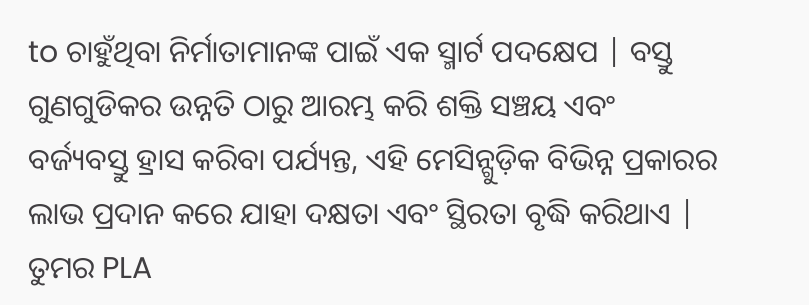to ଚାହୁଁଥିବା ନିର୍ମାତାମାନଙ୍କ ପାଇଁ ଏକ ସ୍ମାର୍ଟ ପଦକ୍ଷେପ | ବସ୍ତୁ ଗୁଣଗୁଡିକର ଉନ୍ନତି ଠାରୁ ଆରମ୍ଭ କରି ଶକ୍ତି ସଞ୍ଚୟ ଏବଂ ବର୍ଜ୍ୟବସ୍ତୁ ହ୍ରାସ କରିବା ପର୍ଯ୍ୟନ୍ତ, ଏହି ମେସିନ୍ଗୁଡ଼ିକ ବିଭିନ୍ନ ପ୍ରକାରର ଲାଭ ପ୍ରଦାନ କରେ ଯାହା ଦକ୍ଷତା ଏବଂ ସ୍ଥିରତା ବୃଦ୍ଧି କରିଥାଏ |
ତୁମର PLA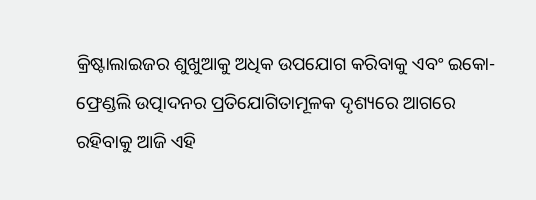କ୍ରିଷ୍ଟାଲାଇଜର ଶୁଖୁଆକୁ ଅଧିକ ଉପଯୋଗ କରିବାକୁ ଏବଂ ଇକୋ-ଫ୍ରେଣ୍ଡଲି ଉତ୍ପାଦନର ପ୍ରତିଯୋଗିତାମୂଳକ ଦୃଶ୍ୟରେ ଆଗରେ ରହିବାକୁ ଆଜି ଏହି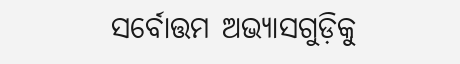ସର୍ବୋତ୍ତମ ଅଭ୍ୟାସଗୁଡ଼ିକୁ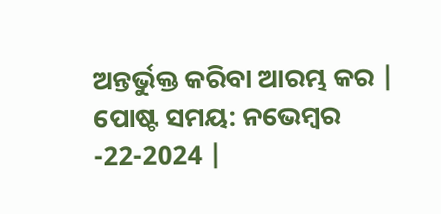ଅନ୍ତର୍ଭୁକ୍ତ କରିବା ଆରମ୍ଭ କର |
ପୋଷ୍ଟ ସମୟ: ନଭେମ୍ବର -22-2024 |